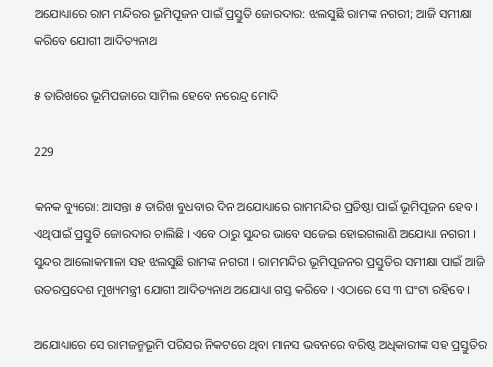ଅଯୋଧ୍ୟାରେ ରାମ ମନ୍ଦିରର ଭୂମିପୂଜନ ପାଇଁ ପ୍ରସ୍ତୁତି ଜୋରଦାର: ଝଲସୁଛି ରାମଙ୍କ ନଗରୀ; ଆଜି ସମୀକ୍ଷା କରିବେ ଯୋଗୀ ଆଦିତ୍ୟନାଥ

୫ ତାରିଖରେ ଭୂମିପଜାରେ ସାମିଲ ହେବେ ନରେନ୍ଦ୍ର ମୋଦି

229

କନକ ବ୍ୟୁରୋ: ଆସନ୍ତା ୫ ତାରିଖ ବୁଧବାର ଦିନ ଅଯୋଧ୍ୟାରେ ରାମମନ୍ଦିର ପ୍ରତିଷ୍ଠା ପାଇଁ ଭୂମିପୂଜନ ହେବ । ଏଥିପାଇଁ ପ୍ରସ୍ତୁତି ଜୋରଦାର ଚାଲିଛି । ଏବେ ଠାରୁ ସୁନ୍ଦର ଭାବେ ସଜେଇ ହୋଇଗଲାଣି ଅଯୋଧ୍ୟା ନଗରୀ । ସୁନ୍ଦର ଆଲୋକମାଳା ସହ ଝଲସୁଛି ରାମଙ୍କ ନଗରୀ । ରାମମନ୍ଦିର ଭୂମିପୂଜନର ପ୍ରସ୍ତୁତିର ସମୀକ୍ଷା ପାଇଁ ଆଜି ଉତରପ୍ରଦେଶ ମୁଖ୍ୟମନ୍ତ୍ରୀ ଯୋଗୀ ଆଦିତ୍ୟନାଥ ଅଯୋଧ୍ୟା ଗସ୍ତ କରିବେ । ଏଠାରେ ସେ ୩ ଘଂଟା ରହିବେ ।

ଅଯୋଧ୍ୟାରେ ସେ ରାମଜନ୍ମଭୂମି ପରିସର ନିକଟରେ ଥିବା ମାନସ ଭବନରେ ବରିଷ୍ଠ ଅଧିକାରୀଙ୍କ ସହ ପ୍ରସ୍ତୁତିର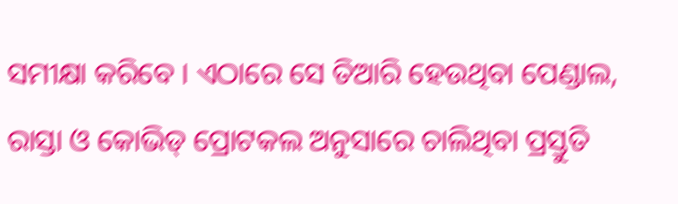ସମୀକ୍ଷା କରିବେ । ଏଠାରେ ସେ ତିଆରି ହେଉଥିବା ପେଣ୍ଡାଲ, ରାସ୍ତା ଓ କୋଭିଡ୍ ପ୍ରୋଟକଲ ଅନୁସାରେ ଚାଲିଥିବା ପ୍ରସ୍ତୁତି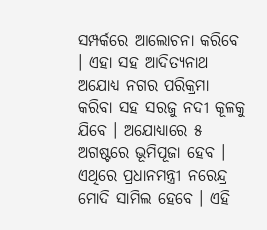ସମ୍ପର୍କରେ ଆଲୋଚନା କରିବେ । ଏହା ସହ ଆଦିତ୍ୟନାଥ ଅଯୋଧ୍ୟ ନଗର ପରିକ୍ରମା କରିବା ସହ ସରଜୁ ନଦୀ କୂଳକୁ ଯିବେ । ଅଯୋଧ୍ୟାରେ ୫ ଅଗଷ୍ଟରେ ଭୂମିପୂଜା ହେବ । ଏଥିରେ ପ୍ରଧାନମନ୍ତ୍ରୀ ନରେନ୍ଦ୍ର ମୋଦି ସାମିଲ ହେବେ । ଏହି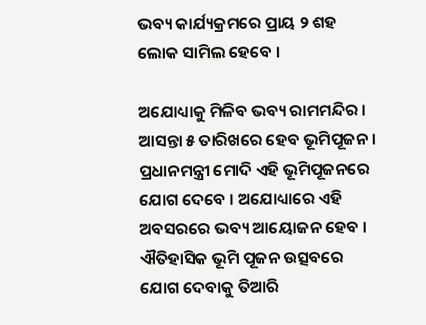ଭବ୍ୟ କାର୍ଯ୍ୟକ୍ରମରେ ପ୍ରାୟ ୨ ଶହ ଲୋକ ସାମିଲ ହେବେ ।

ଅଯୋଧ୍ୟାକୁ ମିଳିବ ଭବ୍ୟ ରାମମନ୍ଦିର । ଆସନ୍ତା ୫ ତାରିଖରେ ହେବ ଭୂମିପୂଜନ । ପ୍ରଧାନମନ୍ତ୍ରୀ ମୋଦି ଏହି ଭୂମିପୂଜନରେ ଯୋଗ ଦେବେ । ଅଯୋଧ୍ୟାରେ ଏହି ଅବସରରେ ଭବ୍ୟ ଆୟୋଜନ ହେବ । ଐତିହାସିକ ଭୂମି ପୂଜନ ଉତ୍ସବରେ ଯୋଗ ଦେବାକୁ ତିଆରି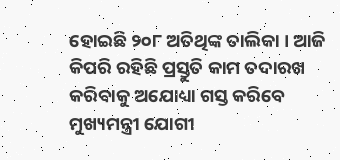ହୋଇଛି ୨୦୮ ଅତିଥିଙ୍କ ତାଲିକା । ଆଜି କିପରି ରହିଛି ପ୍ରସ୍ତୁତି କାମ ତଦାରଖ କରିବାକୁ ଅଯୋଧ୍ୟା ଗସ୍ତ କରିବେ ମୁଖ୍ୟମନ୍ତ୍ରୀ ଯୋଗୀ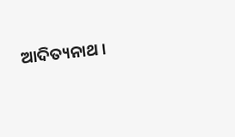ଆଦିତ୍ୟନାଥ ।